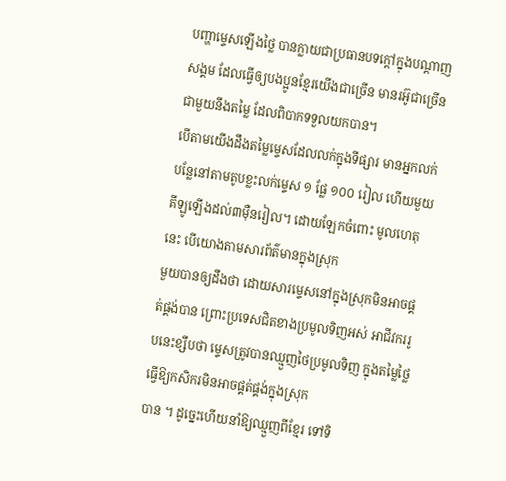បញ្ហាម្ទេសឡើងថ្លៃ បានក្លាយជាប្រធានបទក្ដៅក្នុងបណ្ដាញសង្គម ដែលធ្វើឲ្យបងប្អូនខ្មែរយើងជាច្រើន មានរអ៊ូជាច្រើនជាមួយនឹងតម្លៃ ដែលពិបាកទទួលយកបាន។
បើតាមយើងដឹងតម្លៃម្ទេសដែលលក់ក្នុងទីផ្សារ មានអ្នកលក់បន្លែនៅតាមតូបខ្លះលក់ម្ទេស ១ ផ្លែ ១០០ រៀល ហើយមួយគីឡូឡើងដល់៣មុឺនរៀល។ ដោយឡែកចំពោះ មូលហេតុនេះ បើយោងតាមសារព័ត៌មានក្នុងស្រុក
មួយបានឲ្យដឹងថា ដោយសារម្ទេសនៅក្នុងស្រុកមិនអាចផ្គត់ផ្គង់បាន ព្រោះប្រទេសជិតខាងប្រមូលទិញអស់ អាជីវកររូបនេះខ្សឹបថា ម្ទេសត្រូវបានឈ្មួញថៃប្រមូលទិញ ក្នុងតម្លៃថ្លៃ ធ្វើឱ្យកសិករមិនអាចផ្គត់ផ្គង់ក្នុងស្រុក
បាន ។ ដូច្នេះហើយនាំឱ្យឈ្មួញពីខ្មែរ ទៅទិ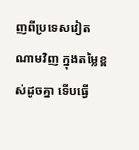ញពីប្រទេសវៀតណាមវិញ ក្នុងតម្លៃខ្ពស់ដូចគ្នា ទើបធ្វើ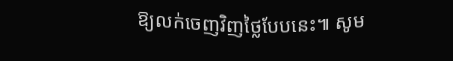ឱ្យលក់ចេញវិញថ្លៃបែបនេះ៕ សូម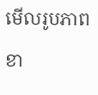មើលរូបភាពខា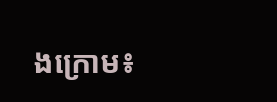ងក្រោម៖